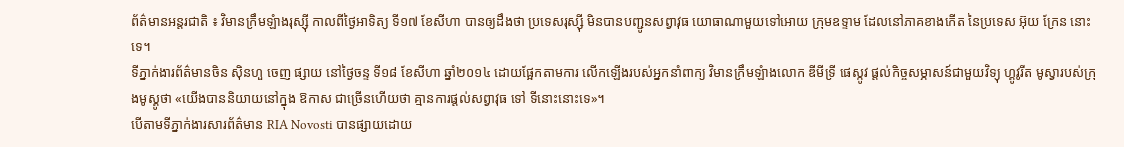ព័ត៌មានអន្តរជាតិ ៖ វិមានក្រឹមឡំាងរុស្ស៊ី កាលពីថ្ងៃអាទិត្យ ទី១៧ ខែសីហា បានឲ្យដឹងថា ប្រទេសរុស្ស៊ី មិនបានបញ្ជូនសព្វាវុធ យោធាណាមួយទៅអោយ ក្រុមឧទ្ទាម ដែលនៅភាគខាងកើត នៃប្រទេស អ៊ុយ ក្រែន នោះទេ។
ទីភ្នាក់ងារព័ត៌មានចិន ស៊ិនហួ ចេញ ផ្សាយ នៅថ្ងៃចន្ទ ទី១៨ ខែសីហា ឆ្នាំ២០១៤ ដោយផ្អែកតាមការ លើកឡើងរបស់អ្នកនាំពាក្យ វិមានក្រឹមឡំាងលោក ឌីមីទ្រី ផេស្កូវ ផ្តល់កិច្ចសម្ភាសន៍ជាមួយវិទ្យុ ហ្គូវូរីត មូស្វារបស់ក្រុងមូស្គូថា «យើងបាននិយាយនៅក្នុង ឱកាស ជាច្រើនហើយថា គ្មានការផ្តល់សព្វាវុធ ទៅ ទីនោះនោះទេ»។
បើតាមទីភ្នាក់ងារសារព័ត៌មាន RIA Novosti បានផ្សាយដោយ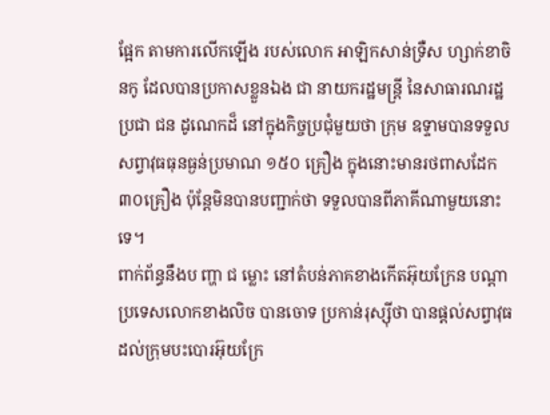ផ្អែក តាមការលើកឡើង របស់លោក អាឡិកសាន់ទ្រឺស ហ្សាក់ខាចិនកូ ដែលបានប្រកាសខ្លួនឯង ជា នាយករដ្ឋមន្រ្តី នៃសាធារណរដ្ឋ ប្រជា ជន ដូណេកដ៏ នៅក្នុងកិច្ចប្រជុំមួយថា ក្រុម ឧទ្ទាមបានទទួល សព្វាវុធធុនធ្ងន់ប្រមាណ ១៥០ គ្រឿង ក្នុងនោះមានរថពាសដែក ៣០គ្រឿង ប៉ុន្តែមិនបានបញ្ជាក់ថា ទទួលបានពីភាគីណាមួយនោះទេ។
ពាក់ព័ន្ធនឹងប ញ្ហា ជ ម្លោះ នៅតំបន់ភាគខាងកើតអ៊ុយក្រែន បណ្តាប្រទេសលោកខាងលិច បានចោទ ប្រកាន់រុស្ស៊ីថា បានផ្តល់សព្វាវុធដល់ក្រុមបះបោរអ៊ុយក្រែ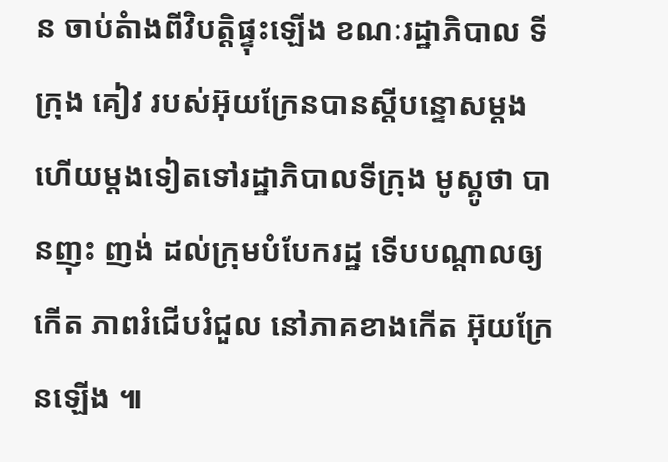ន ចាប់តំាងពីវិបត្តិផ្ទុះឡើង ខណៈរដ្ឋាភិបាល ទីក្រុង គៀវ របស់អ៊ុយក្រែនបានស្តីបន្ទោសម្តង ហើយម្តងទៀតទៅរដ្ឋាភិបាលទីក្រុង មូស្គូថា បានញុះ ញង់ ដល់ក្រុមបំបែករដ្ឋ ទើបបណ្តាលឲ្យកើត ភាពរំជើបរំជួល នៅភាគខាងកើត អ៊ុយក្រែនឡើង ៕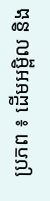ប្រភព ៖ ដើមអម្ពិល និង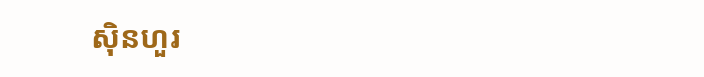ស៊ិនហួរ